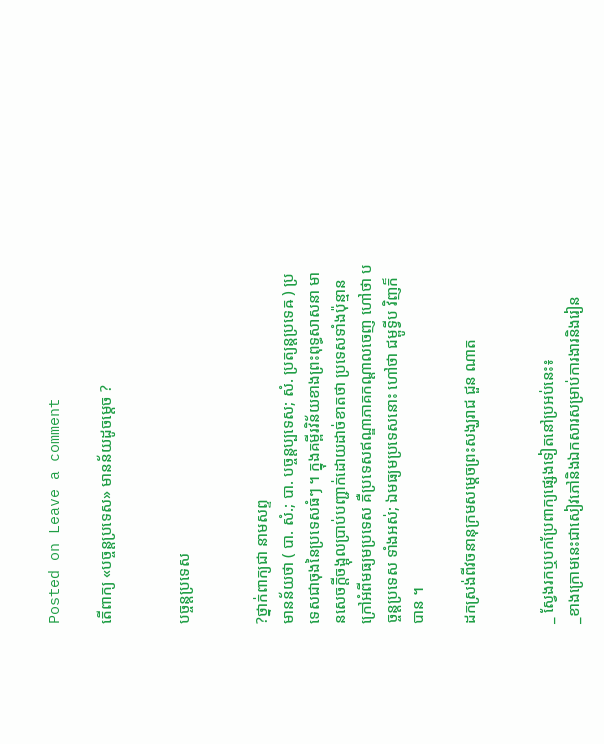Posted on Leave a comment

តើពាក្យ «បច្ចន្តប្រទេស» មានន័យដូចម្ដេច ?


បច្ចន្តប្រទេស


?ថ្នាក់ពាក្យជា នាមសព្ទ
មានន័យថា ( បា. សំ.; បា. បច្ចន្តប្បទេស; សំ. ប្រត្យន្តប្រទេឝ ) ប្រទេសជាចុងនៃប្រទេសធំៗ ។ ក្នុងគម្ពីរវិន័យខាងព្រះពុទ្ធសាសនា មានសេចក្ដីចង្អុលប្រាប់បញ្ជាក់ដោយដាច់ខាតថា ប្រទេសទាំងប៉ុន្មានក្រៅអំពីមធ្យមប្រទេស គឺប្រទេសឥណ្ឌាភាគកណ្ដាលចេញ ហៅថា បច្ចន្តប្រទេស ទាំងអស់; ឯមធ្យមប្រទេសនោះ ហៅថា ជម្ពូទ្វីប វិញក៏បាន ។

ដកស្រង់ពីវចនានុក្រមសម្ដេចព្រះសង្ឃរាជ ជួន ណាត


_ ស្វែងរកឬបកប្រែពាក្យផ្សេងទៀតនៅប្រអប់នេះ៖
_ខាងក្រោមនេះជាសៀវភៅនិងឯកសារសម្រាប់ការងារនិងរៀន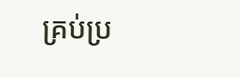គ្រប់ប្រ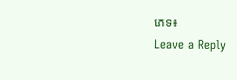ភេទ៖
Leave a Reply